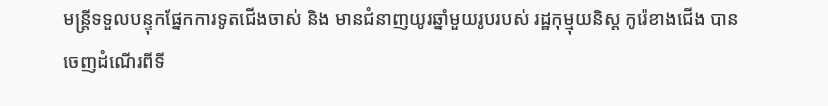មន្ត្រីទទួលបន្ទុកផ្នែកការទូតជើងចាស់ និង មានជំនាញយូរឆ្នាំមួយរូបរបស់ រដ្ឋកុម្មុយនិស្ត កូរ៉េខាងជើង បានចេញដំណើរពីទី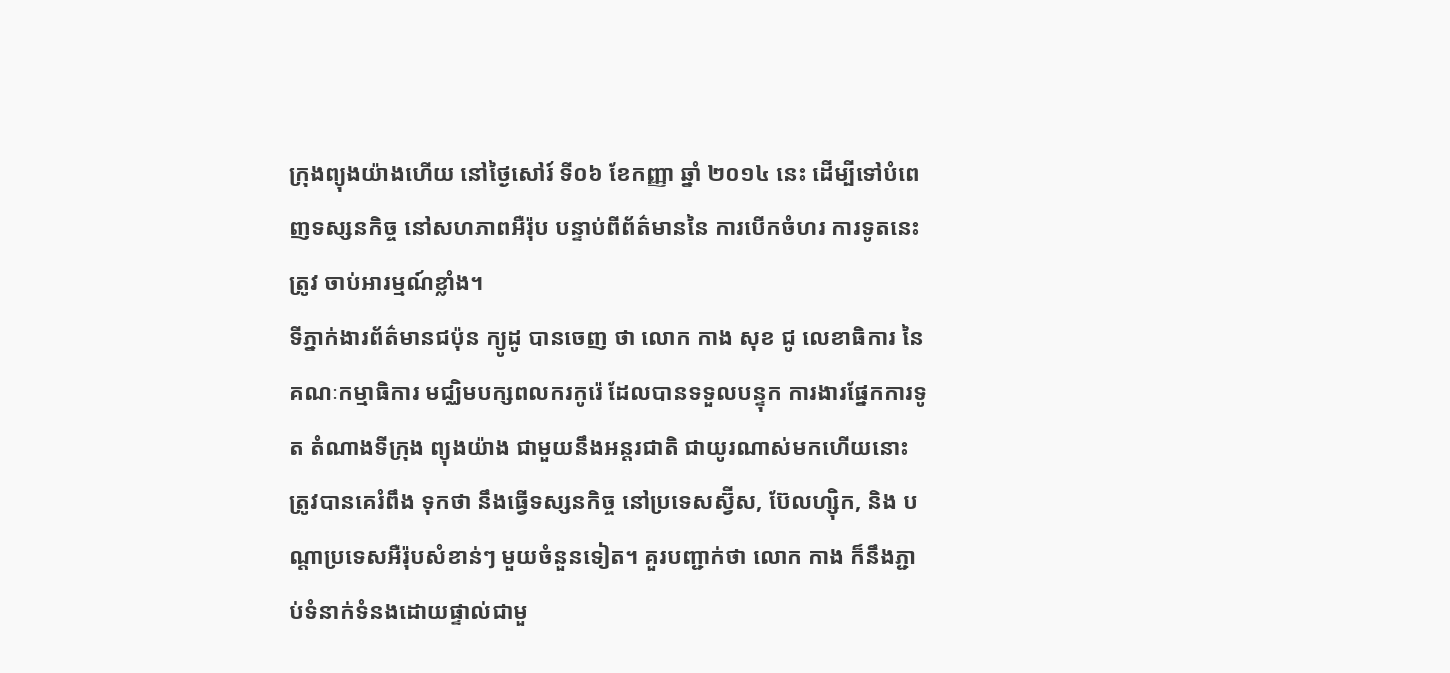ក្រុងព្យុងយ៉ាងហើយ នៅថ្ងៃសៅរ៍ ទី០៦ ខែកញ្ញា ឆ្នាំ ២០១៤ នេះ ដើម្បីទៅបំពេញទស្សនកិច្ច នៅសហភាពអឺរ៉ុប បន្ទាប់ពីព័ត៌មាននៃ ការបើកចំហរ ការទូតនេះត្រូវ ចាប់អារម្មណ៍ខ្លាំង។
ទីភ្នាក់ងារព័ត៌មានជប៉ុន ក្យូដូ បានចេញ ថា លោក កាង សុខ ជូ លេខាធិការ នៃគណៈកម្មាធិការ មជ្ឈិមបក្សពលករកូរ៉េ ដែលបានទទួលបន្ទុក ការងារផ្នែកការទូត តំណាងទីក្រុង ព្យុងយ៉ាង ជាមួយនឹងអន្តរជាតិ ជាយូរណាស់មកហើយនោះ ត្រូវបានគេរំពឹង ទុកថា នឹងធ្វើទស្សនកិច្ច នៅប្រទេសស្វ៊ីស, ប៊ែលហ្ស៊ិក, និង បណ្តាប្រទេសអឺរ៉ុបសំខាន់ៗ មួយចំនួនទៀត។ គួរបញ្ជាក់ថា លោក កាង ក៏នឹងភ្ជាប់ទំនាក់ទំនងដោយផ្ទាល់ជាមួ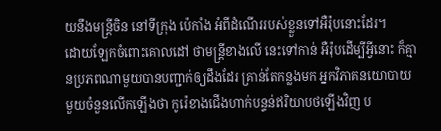យនឹងមន្ត្រីចិន នៅទីក្រុង ប៉េកាំង អំពីដំណើររបស់ខ្លួនទៅអឺរ៉ុបនោះដែរ។
ដោយឡែកចំពោះគោលដៅ ថាមន្ត្រីខាងលើ នេះទៅកាន់ អឺរ៉ុបដើម្បីអ្វីនោះ ក៏គ្មានប្រភពណាមួយបានបញ្ជាក់ឲ្យដឹងដែរ គ្រាន់តែកន្លងមក អ្នកវិភាគនយោបាយ មួយចំនួនលើកឡើងថា កូរ៉េខាងជើងហាក់បន្ទន់ឥរិយាបថឡើងវិញ ប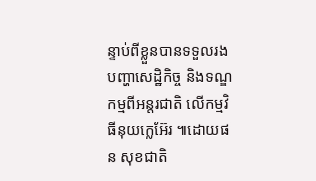ន្ទាប់ពីខ្លួនបានទទួលរង បញ្ហាសេដ្ឋិកិច្ច និងទណ្ឌកម្មពីអន្តរជាតិ លើកម្មវិធីនុយក្លេអ៊ែរ ៕ដោយផន សុខជាតិ